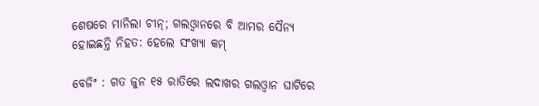ଶେଷରେ ମାନିଲା ଚୀନ୍‌; ଗଲଓ୍ଵାନରେ ବି ଆମର ସୈନ୍ୟ ହୋଇଛନ୍ତି ନିହତ: ହେଲେ ସଂଖ୍ୟା କମ୍‌

ବେଜିଂ : ଗତ ଜୁନ ୧୫ ରାତିରେ ଲଦାଖର ଗଲଓ୍ଵାନ ଘାଟିରେ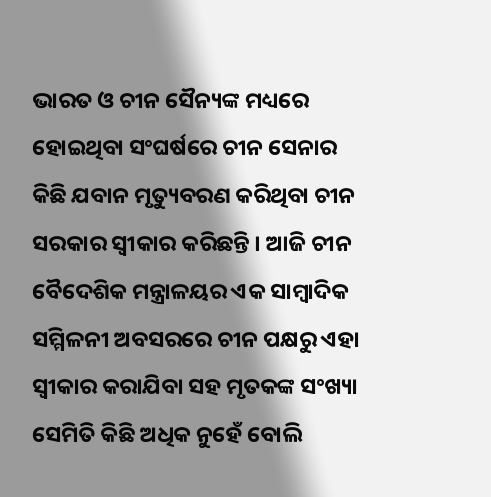ଭାରତ ଓ ଚୀନ ସୈନ୍ୟଙ୍କ ମଧ୍ୟରେ ହୋଇଥିବା ସଂଘର୍ଷରେ ଚୀନ ସେନାର କିଛି ଯବାନ ମୃତ୍ୟୁବରଣ କରିଥିବା ଚୀନ ସରକାର ସ୍ୱୀକାର କରିଛନ୍ତି । ଆଜି ଚୀନ ବୈଦେଶିକ ମନ୍ତ୍ରାଳୟର ଏକ ସାମ୍ବାଦିକ ସମ୍ମିଳନୀ ଅବସରରେ ଚୀନ ପକ୍ଷରୁ ଏହା ସ୍ୱୀକାର କରାଯିବା ସହ ମୃତକଙ୍କ ସଂଖ୍ୟା ସେମିତି କିଛି ଅଧିକ ନୁହେଁ ବୋଲି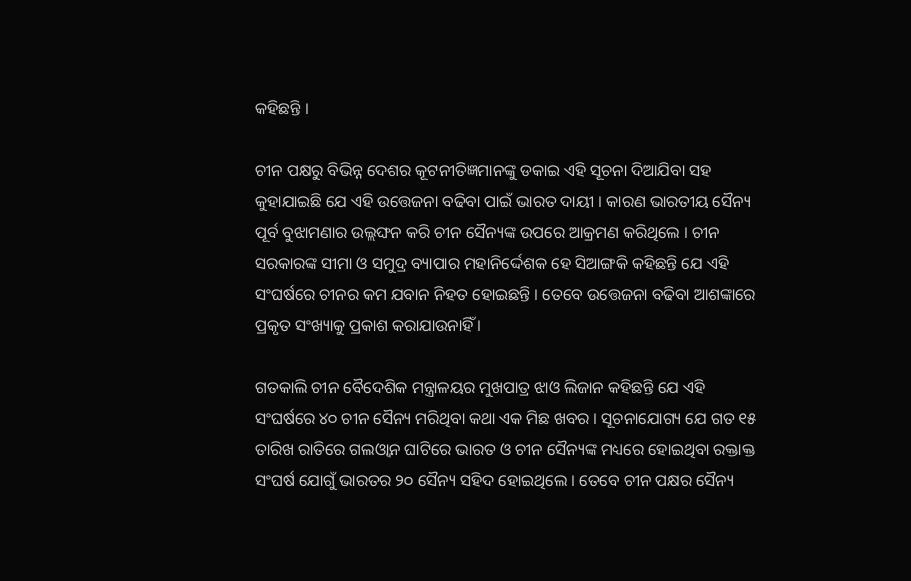କହିଛନ୍ତି ।

ଚୀନ ପକ୍ଷରୁ ବିଭିନ୍ନ ଦେଶର କୂଟନୀତିଜ୍ଞମାନଙ୍କୁ ଡକାଇ ଏହି ସୂଚନା ଦିଆଯିବା ସହ କୁହାଯାଇଛି ଯେ ଏହି ଉତ୍ତେଜନା ବଢିବା ପାଇଁ ଭାରତ ଦାୟୀ । କାରଣ ଭାରତୀୟ ସୈନ୍ୟ ପୂର୍ବ ବୁଝାମଣାର ଉଲ୍ଲଙ୍ଘନ କରି ଚୀନ ସୈନ୍ୟଙ୍କ ଉପରେ ଆକ୍ରମଣ କରିଥିଲେ । ଚୀନ ସରକାରଙ୍କ ସୀମା ଓ ସମୁଦ୍ର ବ୍ୟାପାର ମହାନିର୍ଦ୍ଦେଶକ ହେ ସିଆଙ୍ଗକି କହିଛନ୍ତି ଯେ ଏହି ସଂଘର୍ଷରେ ଚୀନର କମ ଯବାନ ନିହତ ହୋଇଛନ୍ତି । ତେବେ ଉତ୍ତେଜନା ବଢିବା ଆଶଙ୍କାରେ ପ୍ରକୃତ ସଂଖ୍ୟାକୁ ପ୍ରକାଶ କରାଯାଉନାହିଁ ।

ଗତକାଲି ଚୀନ ବୈଦେଶିକ ମନ୍ତ୍ରାଳୟର ମୁଖପାତ୍ର ଝାଓ ଲିଜାନ କହିଛନ୍ତି ଯେ ଏହି ସଂଘର୍ଷରେ ୪୦ ଚୀନ ସୈନ୍ୟ ମରିଥିବା କଥା ଏକ ମିଛ ଖବର । ସୂଚନାଯୋଗ୍ୟ ଯେ ଗତ ୧୫ ତାରିଖ ରାତିରେ ଗଲଓ୍ଵାନ ଘାଟିରେ ଭାରତ ଓ ଚୀନ ସୈନ୍ୟଙ୍କ ମଧ୍ୟରେ ହୋଇଥିବା ରକ୍ତାକ୍ତ ସଂଘର୍ଷ ଯୋଗୁଁ ଭାରତର ୨୦ ସୈନ୍ୟ ସହିଦ ହୋଇଥିଲେ । ତେବେ ଚୀନ ପକ୍ଷର ସୈନ୍ୟ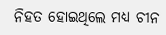ନିହତ ହୋଇଥିଲେ ମଧ୍ୟ ଚୀନ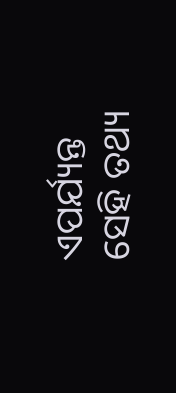ଏପର୍ଯ୍ୟନ୍ତ ସେହି ତଥ୍ୟ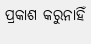ପ୍ରକାଶ କରୁନାହିଁ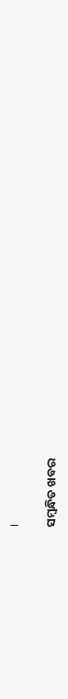।

ସମ୍ବନ୍ଧିତ ଖବର